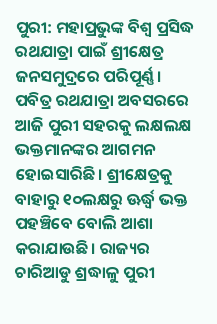ପୁରୀ: ମହାପ୍ରଭୁଙ୍କ ବିଶ୍ବ ପ୍ରସିଦ୍ଧ ରଥଯାତ୍ରା ପାଇଁ ଶ୍ରୀକ୍ଷେତ୍ର ଜନସମୁଦ୍ରରେ ପରିପୂର୍ଣ୍ଣ। ପବିତ୍ର ରଥଯାତ୍ରା ଅବସରରେ ଆଜି ପୁରୀ ସହରକୁ ଲକ୍ଷଲକ୍ଷ ଭକ୍ତମାନଙ୍କର ଆଗମନ ହୋଇସାରିଛି। ଶ୍ରୀକ୍ଷେତ୍ରକୁ ବାହାରୁ ୧୦ଲକ୍ଷରୁ ଊର୍ଦ୍ଧ୍ବ ଭକ୍ତ ପହଞ୍ଚିବେ ବୋଲି ଆଶା କରାଯାଉଛି। ରାଜ୍ୟର ଚାରିଆଡୁ ଶ୍ରଦ୍ଧାଳୁ ପୁରୀ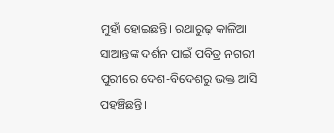ମୁହାଁ ହୋଇଛନ୍ତି। ରଥାରୁଢ଼ କାଳିଆ ସାଆନ୍ତଙ୍କ ଦର୍ଶନ ପାଇଁ ପବିତ୍ର ନଗରୀ ପୁରୀରେ ଦେଶ-ବିଦେଶରୁ ଭକ୍ତ ଆସି ପହଞ୍ଚିଛନ୍ତି।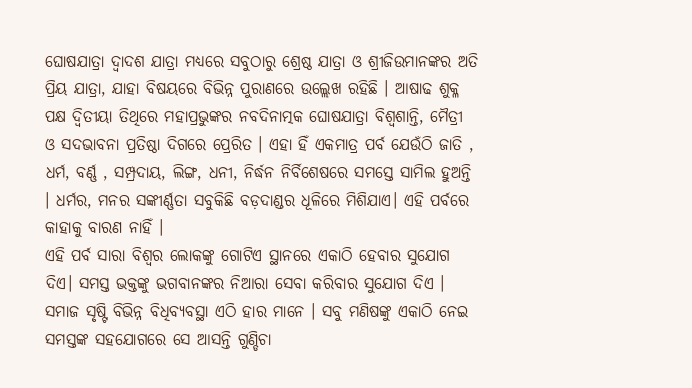ଘୋଷଯାତ୍ରା ଦ୍ବାଦଶ ଯାତ୍ରା ମଧ୍ୟରେ ସବୁଠାରୁ ଶ୍ରେଷ୍ଠ ଯାତ୍ରା ଓ ଶ୍ରୀଜିଉମାନଙ୍କର ଅତି ପ୍ରିୟ ଯାତ୍ରା, ଯାହା ବିଷୟରେ ବିଭିନ୍ନ ପୁରାଣରେ ଉଲ୍ଲେଖ ରହିଛି । ଆଷାଢ ଶୁକ୍ଳ ପକ୍ଷ ଦ୍ବିତୀୟା ତିଥିରେ ମହାପ୍ରଭୁଙ୍କର ନବଦିନାତ୍ମକ ଘୋଷଯାତ୍ରା ବିଶ୍ବଶାନ୍ତି, ମୈତ୍ରୀ ଓ ସଦଭାବନା ପ୍ରତିଷ୍ଠା ଦିଗରେ ପ୍ରେରିତ । ଏହା ହିଁ ଏକମାତ୍ର ପର୍ବ ଯେଉଁଠି ଜାତି , ଧର୍ମ, ବର୍ଣ୍ଣ , ସମ୍ପ୍ରଦାୟ, ଲିଙ୍ଗ, ଧନୀ, ନିର୍ଦ୍ଧନ ନିର୍ବିଶେଷରେ ସମସ୍ତେ ସାମିଲ ହୁଅନ୍ତି । ଧର୍ମର, ମନର ସଙ୍କୀର୍ଣ୍ଣତା ସବୁକିଛି ବଡ଼ଦାଣ୍ଡର ଧୂଳିରେ ମିଶିଯାଏ। ଏହି ପର୍ବରେ କାହାକୁ ବାରଣ ନାହିଁ ।
ଏହି ପର୍ବ ସାରା ବିଶ୍ବର ଲୋକଙ୍କୁ ଗୋଟିଏ ସ୍ଥାନରେ ଏକାଠି ହେବାର ସୁଯୋଗ ଦିଏ। ସମସ୍ତ ଭକ୍ତଙ୍କୁ ଭଗବାନଙ୍କର ନିଆରା ସେବା କରିବାର ସୁଯୋଗ ଦିଏ । ସମାଜ ସୃଷ୍ଟି ବିଭିନ୍ନ ବିଧିବ୍ୟବସ୍ଥା ଏଠି ହାର ମାନେ । ସବୁ ମଣିଷଙ୍କୁ ଏକାଠି ନେଇ ସମସ୍ତଙ୍କ ସହଯୋଗରେ ସେ ଆସନ୍ତି ଗୁଣ୍ଡିଚା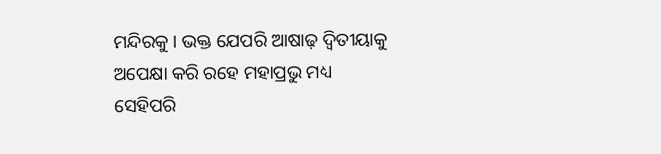ମନ୍ଦିରକୁ । ଭକ୍ତ ଯେପରି ଆଷାଢ଼ ଦ୍ବିତୀୟାକୁ ଅପେକ୍ଷା କରି ରହେ ମହାପ୍ରଭୁ ମଧ୍ୟ ସେହିପରି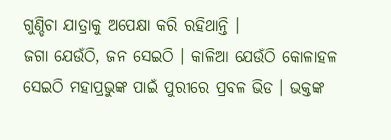ଗୁଣ୍ଡିଚା ଯାତ୍ରାକୁ ଅପେକ୍ଷା କରି ରହିଥାନ୍ତି ।
ଜଗା ଯେଉଁଠି, ଜନ ସେଇଠି । କାଳିଆ ଯେଉଁଠି କୋଳାହଳ ସେଇଠି ମହାପ୍ରଭୁଙ୍କ ପାଇଁ ପୁରୀରେ ପ୍ରବଳ ଭିଡ । ଭକ୍ତଙ୍କ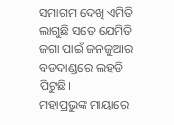ସମାଗମ ଦେଖି ଏମିତି ଲାଗୁଛି ସତେ ଯେମିତି ଜଗା ପାଇଁ ଜନଜୁଆର ବଡଦାଣ୍ଡରେ ଲହଡି ପିଟୁଛି।
ମହାପ୍ରଭୁଙ୍କ ମାୟାରେ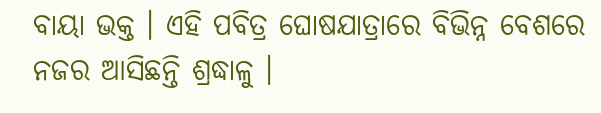ବାୟା ଭକ୍ତ । ଏହି ପବିତ୍ର ଘୋଷଯାତ୍ରାରେ ବିଭିନ୍ନ ବେଶରେ ନଜର ଆସିଛନ୍ତି ଶ୍ରଦ୍ଧାଳୁ ।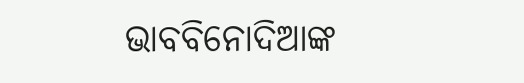ଭାବବିନୋଦିଆଙ୍କ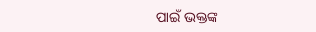ପାଇଁ ଭକ୍ତଙ୍କ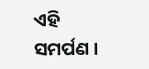ଏହି ସମର୍ପଣ ।